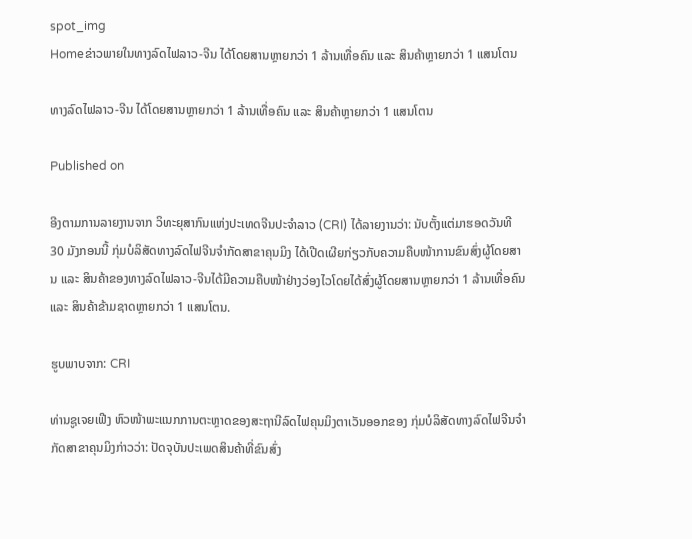spot_img
Homeຂ່າວພາຍໃນທາງລົດໄຟລາວ-ຈີນ ໄດ້ໂດຍສານຫຼາຍກວ່າ 1 ລ້ານເທື່ອຄົນ ແລະ ສິນຄ້າຫຼາຍກວ່າ 1 ແສນໂຕນ

ທາງລົດໄຟລາວ-ຈີນ ໄດ້ໂດຍສານຫຼາຍກວ່າ 1 ລ້ານເທື່ອຄົນ ແລະ ສິນຄ້າຫຼາຍກວ່າ 1 ແສນໂຕນ

Published on

ອີງຕາມການລາຍງານຈາກ ວິທະຍຸສາກົນແຫ່ງປະເທດຈີນປະຈຳລາວ (CRI) ໄດ້ລາຍງານວ່າ: ນັບຕັ້ງແຕ່ມາຮອດວັນທີ 30 ມັງກອນນີ້ ກຸ່ມບໍລິສັດທາງລົດໄຟຈີນຈຳກັດສາຂາຄຸນມິງ ໄດ້ເປີດເຜີຍກ່ຽວກັບຄວາມຄືບໜ້າການຂົນສົ່ງຜູ້ໂດຍສານ ແລະ ສິນຄ້າຂອງທາງລົດໄຟລາວ-ຈີນໄດ້ມີຄວາມຄືບໜ້າຢ່າງວ່ອງໄວໂດຍໄດ້ສົ່ງຜູ້ໂດຍສານຫຼາຍກວ່າ 1 ລ້ານເທື່ອຄົນ ແລະ ສິນຄ້າຂ້າມຊາດຫຼາຍກວ່າ 1 ແສນໂຕນ.

ຮູບພາບຈາກ: CRI

ທ່ານຊູເຈຍເຟີງ ຫົວໜ້າພະແນກການຕະຫຼາດຂອງສະຖານີລົດໄຟຄຸນມິງຕາເວັນອອກຂອງ ກຸ່ມບໍລິສັດທາງລົດໄຟຈີນຈຳກັດສາຂາຄຸນມິງກ່າວວ່າ: ປັດຈຸບັນປະເພດສິນຄ້າທີ່ຂົນສົ່ງ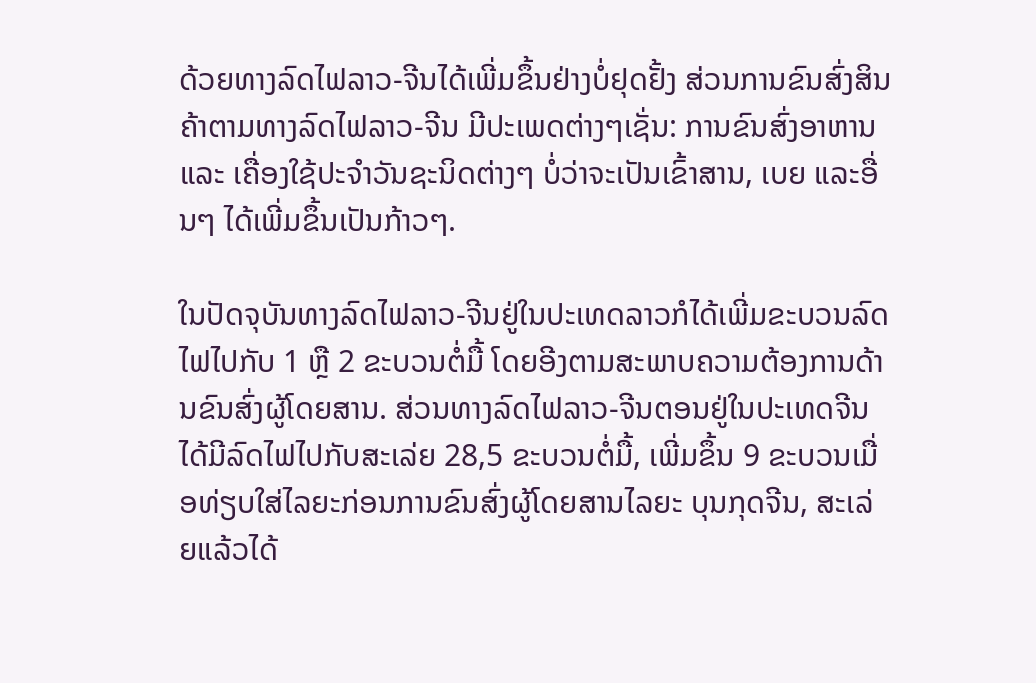ດ້ວຍທາງລົດໄຟລາວ-ຈີນໄດ້ເພີ່ມຂຶ້ນຢ່າງບໍ່ຢຸດຢັ້ງ ສ່ວນການຂົນສົ່ງສິນຄ້າຕາມທາງລົດໄຟລາວ-ຈີນ ມີປະເພດຕ່າງໆເຊັ່ນ: ການຂົນສົ່ງອາຫານ ແລະ ເຄື່ອງໃຊ້ປະຈຳວັນຊະນິດຕ່າງໆ ບໍ່ວ່າຈະເປັນເຂົ້າສານ, ເບຍ ແລະອື່ນໆ ໄດ້ເພີ່ມຂຶ້ນເປັນກ້າວໆ.

ໃນປັດຈຸບັນທາງລົດໄຟລາວ-ຈີນຢູ່ໃນປະເທດລາວກໍໄດ້ເພີ່ມຂະບວນລົດໄຟໄປກັບ 1 ຫຼື 2 ຂະບວນຕໍ່ມື້ ໂດຍອີງຕາມສະພາບຄວາມຕ້ອງການດ້ານຂົນສົ່ງຜູ້ໂດຍສານ. ສ່ວນທາງລົດໄຟລາວ-ຈີນຕອນຢູ່ໃນປະເທດຈີນໄດ້ມີລົດໄຟໄປກັບສະເລ່ຍ 28,5 ຂະບວນຕໍ່ມື້, ເພີ່ມຂຶ້ນ 9 ຂະບວນເມື່ອທ່ຽບໃສ່ໄລຍະກ່ອນການຂົນສົ່ງຜູ້ໂດຍສານໄລຍະ ບຸນກຸດຈີນ, ສະເລ່ຍແລ້ວໄດ້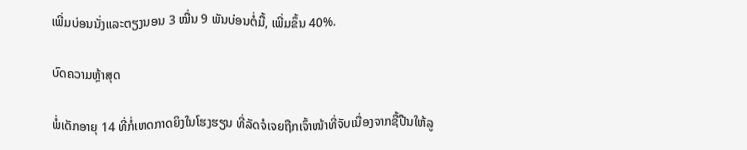ເພີ່ມບ່ອນນັ່ງແລະຕຽງນອນ 3 ໝື່ນ 9 ພັນບ່ອນຕໍ່ມື້, ເພີ່ມຂຶ້ນ 40%.

ບົດຄວາມຫຼ້າສຸດ

ພໍ່ເດັກອາຍຸ 14 ທີ່ກໍ່ເຫດກາດຍິງໃນໂຮງຮຽນ ທີ່ລັດຈໍເຈຍຖືກເຈົ້າໜ້າທີ່ຈັບເນື່ອງຈາກຊື້ປືນໃຫ້ລູ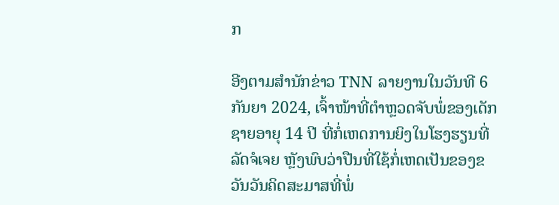ກ

ອີງຕາມສຳນັກຂ່າວ TNN ລາຍງານໃນວັນທີ 6 ກັນຍາ 2024, ເຈົ້າໜ້າທີ່ຕຳຫຼວດຈັບພໍ່ຂອງເດັກຊາຍອາຍຸ 14 ປີ ທີ່ກໍ່ເຫດການຍິງໃນໂຮງຮຽນທີ່ລັດຈໍເຈຍ ຫຼັງພົບວ່າປືນທີ່ໃຊ້ກໍ່ເຫດເປັນຂອງຂວັນວັນຄິດສະມາສທີ່ພໍ່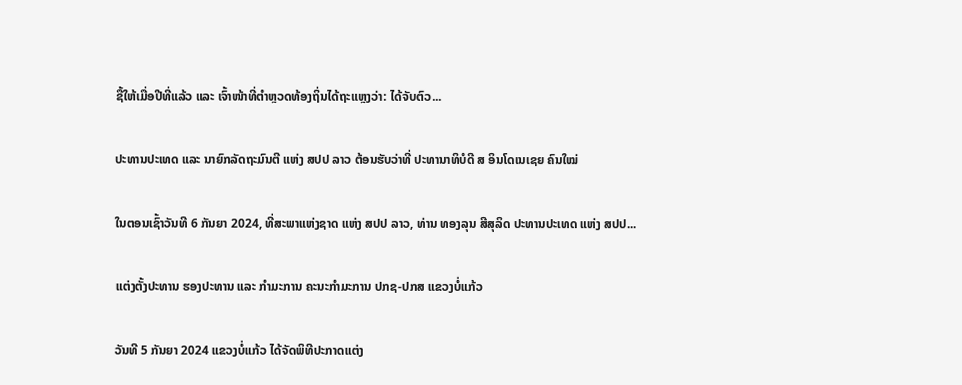ຊື້ໃຫ້ເມື່ອປີທີ່ແລ້ວ ແລະ ເຈົ້າໜ້າທີ່ຕຳຫຼວດທ້ອງຖິ່ນໄດ້ຖະແຫຼງວ່າ: ໄດ້ຈັບຕົວ...

ປະທານປະເທດ ແລະ ນາຍົກລັດຖະມົນຕີ ແຫ່ງ ສປປ ລາວ ຕ້ອນຮັບວ່າທີ່ ປະທານາທິບໍດີ ສ ອິນໂດເນເຊຍ ຄົນໃໝ່

ໃນຕອນເຊົ້າວັນທີ 6 ກັນຍາ 2024, ທີ່ສະພາແຫ່ງຊາດ ແຫ່ງ ສປປ ລາວ, ທ່ານ ທອງລຸນ ສີສຸລິດ ປະທານປະເທດ ແຫ່ງ ສປປ...

ແຕ່ງຕັ້ງປະທານ ຮອງປະທານ ແລະ ກຳມະການ ຄະນະກຳມະການ ປກຊ-ປກສ ແຂວງບໍ່ແກ້ວ

ວັນທີ 5 ກັນຍາ 2024 ແຂວງບໍ່ແກ້ວ ໄດ້ຈັດພິທີປະກາດແຕ່ງ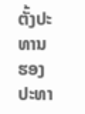ຕັ້ງປະທານ ຮອງປະທາ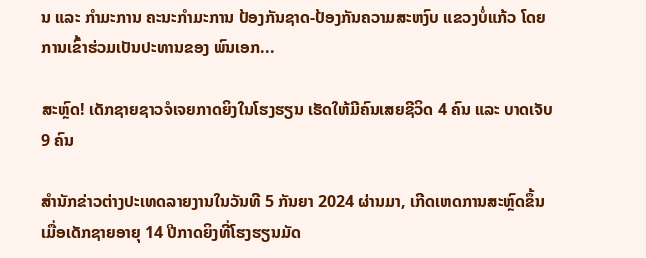ນ ແລະ ກຳມະການ ຄະນະກຳມະການ ປ້ອງກັນຊາດ-ປ້ອງກັນຄວາມສະຫງົບ ແຂວງບໍ່ແກ້ວ ໂດຍການເຂົ້າຮ່ວມເປັນປະທານຂອງ ພົນເອກ...

ສະຫຼົດ! ເດັກຊາຍຊາວຈໍເຈຍກາດຍິງໃນໂຮງຮຽນ ເຮັດໃຫ້ມີຄົນເສຍຊີວິດ 4 ຄົນ ແລະ ບາດເຈັບ 9 ຄົນ

ສຳນັກຂ່າວຕ່າງປະເທດລາຍງານໃນວັນທີ 5 ກັນຍາ 2024 ຜ່ານມາ, ເກີດເຫດການສະຫຼົດຂຶ້ນເມື່ອເດັກຊາຍອາຍຸ 14 ປີກາດຍິງທີ່ໂຮງຮຽນມັດ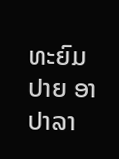ທະຍົມປາຍ ອາປາລາ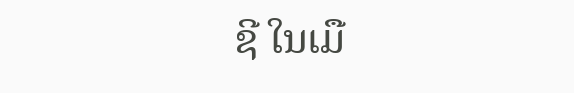ຊີ ໃນເມື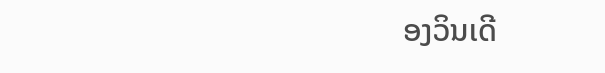ອງວິນເດີ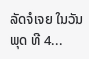ລັດຈໍເຈຍ ໃນວັນພຸດ ທີ 4...